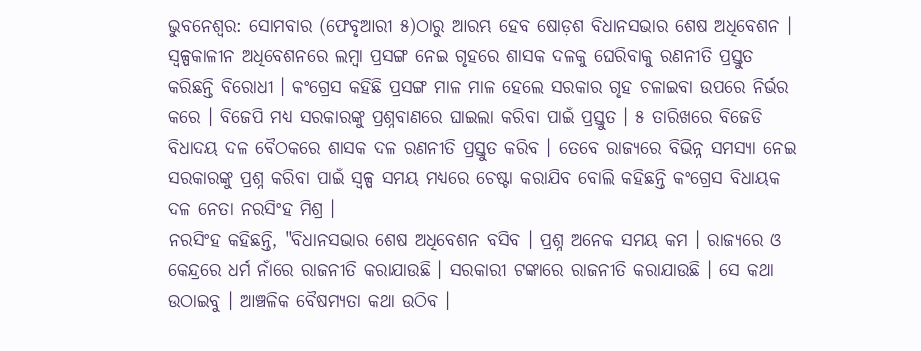ଭୁବନେଶ୍ବର: ସୋମବାର (ଫେବୃଆରୀ ୫)ଠାରୁ ଆରମ୍ଭ ହେବ ଷୋଡ଼ଶ ବିଧାନସଭାର ଶେଷ ଅଧିବେଶନ । ସ୍ବଳ୍ପକାଳୀନ ଅଧିବେଶନରେ ଲମ୍ବା ପ୍ରସଙ୍ଗ ନେଇ ଗୃହରେ ଶାସକ ଦଳକୁ ଘେରିବାକୁ ରଣନୀତି ପ୍ରସ୍ତୁତ କରିଛନ୍ତି ବିରୋଧୀ । କଂଗ୍ରେସ କହିଛି ପ୍ରସଙ୍ଗ ମାଳ ମାଳ ହେଲେ ସରକାର ଗୃହ ଚଳାଇବା ଉପରେ ନିର୍ଭର କରେ । ବିଜେପି ମଧ୍ୟ ସରକାରଙ୍କୁ ପ୍ରଶ୍ନବାଣରେ ଘାଇଲା କରିବା ପାଇଁ ପ୍ରସ୍ତୁତ । ୫ ତାରିଖରେ ବିଜେଡି ବିଧାଦୟ ଦଳ ବୈଠକରେ ଶାସକ ଦଳ ରଣନୀତି ପ୍ରସ୍ତୁତ କରିବ । ତେବେ ରାଜ୍ୟରେ ବିଭିନ୍ନ ସମସ୍ୟା ନେଇ ସରକାରଙ୍କୁ ପ୍ରଶ୍ନ କରିବା ପାଇଁ ସ୍ବଳ୍ପ ସମୟ ମଧ୍ୟରେ ଚେଷ୍ଟା କରାଯିବ ବୋଲି କହିଛନ୍ତି କଂଗ୍ରେସ ବିଧାୟକ ଦଳ ନେତା ନରସିଂହ ମିଶ୍ର ।
ନରସିଂହ କହିଛନ୍ତି, "ବିଧାନସଭାର ଶେଷ ଅଧିବେଶନ ବସିବ । ପ୍ରଶ୍ନ ଅନେକ ସମୟ କମ । ରାଜ୍ୟରେ ଓ କେନ୍ଦ୍ରରେ ଧର୍ମ ନାଁରେ ରାଜନୀତି କରାଯାଉଛି । ସରକାରୀ ଟଙ୍କାରେ ରାଜନୀତି କରାଯାଉଛି । ସେ କଥା ଉଠାଇବୁ । ଆଞ୍ଚଳିକ ବୈଷମ୍ୟତା କଥା ଉଠିବ ।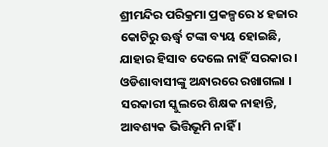ଶ୍ରୀମନ୍ଦିର ପରିକ୍ରମା ପ୍ରକଳ୍ପରେ ୪ ହଜାର କୋଟିରୁ ଊର୍ଦ୍ଧ୍ବ ଟଙ୍କା ବ୍ୟୟ ହୋଇଛି, ଯାହାର ହିସାବ ଦେଲେ ନାହିଁ ସରକାର । ଓଡିଶାବାସୀଙ୍କୁ ଅନ୍ଧାରରେ ରଖାଗଲା । ସରକାରୀ ସ୍କୁଲରେ ଶିକ୍ଷକ ନାହାନ୍ତି, ଆବଶ୍ୟକ ଭିତ୍ତିଭୂମି ନାହିଁ ।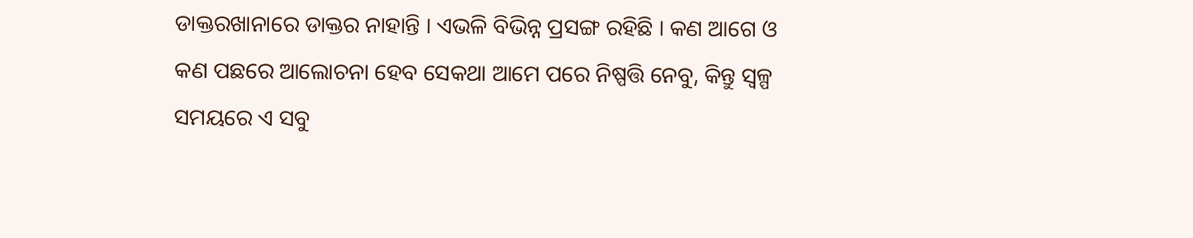ଡାକ୍ତରଖାନାରେ ଡାକ୍ତର ନାହାନ୍ତି । ଏଭଳି ବିଭିନ୍ନ ପ୍ରସଙ୍ଗ ରହିଛି । କଣ ଆଗେ ଓ କଣ ପଛରେ ଆଲୋଚନା ହେବ ସେକଥା ଆମେ ପରେ ନିଷ୍ପତ୍ତି ନେବୁ, କିନ୍ତୁ ସ୍ବଳ୍ପ ସମୟରେ ଏ ସବୁ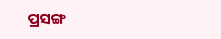ପ୍ରସଙ୍ଗ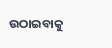ଉଠାଇବାକୁ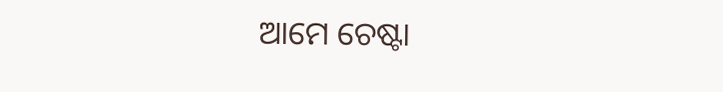ଆମେ ଚେଷ୍ଟା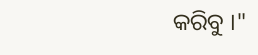କରିବୁ ।"